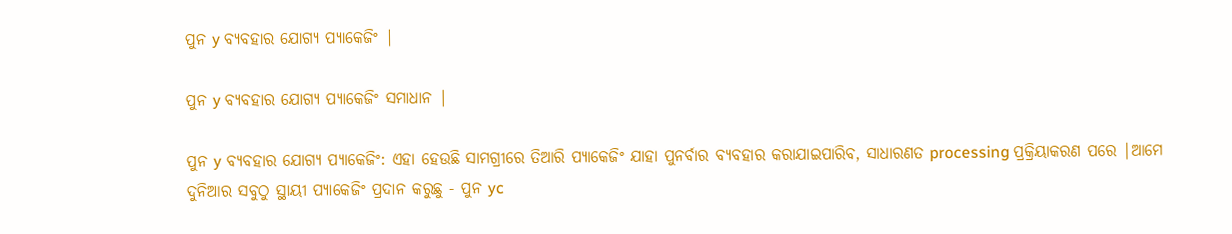ପୁନ y ବ୍ୟବହାର ଯୋଗ୍ୟ ପ୍ୟାକେଜିଂ |

ପୁନ y ବ୍ୟବହାର ଯୋଗ୍ୟ ପ୍ୟାକେଜିଂ ସମାଧାନ |

ପୁନ y ବ୍ୟବହାର ଯୋଗ୍ୟ ପ୍ୟାକେଜିଂ: ଏହା ହେଉଛି ସାମଗ୍ରୀରେ ତିଆରି ପ୍ୟାକେଜିଂ ଯାହା ପୁନର୍ବାର ବ୍ୟବହାର କରାଯାଇପାରିବ, ସାଧାରଣତ processing ପ୍ରକ୍ରିୟାକରଣ ପରେ |ଆମେ ଦୁନିଆର ସବୁଠୁ ସ୍ଥାୟୀ ପ୍ୟାକେଜିଂ ପ୍ରଦାନ କରୁଛୁ - ପୁନ yc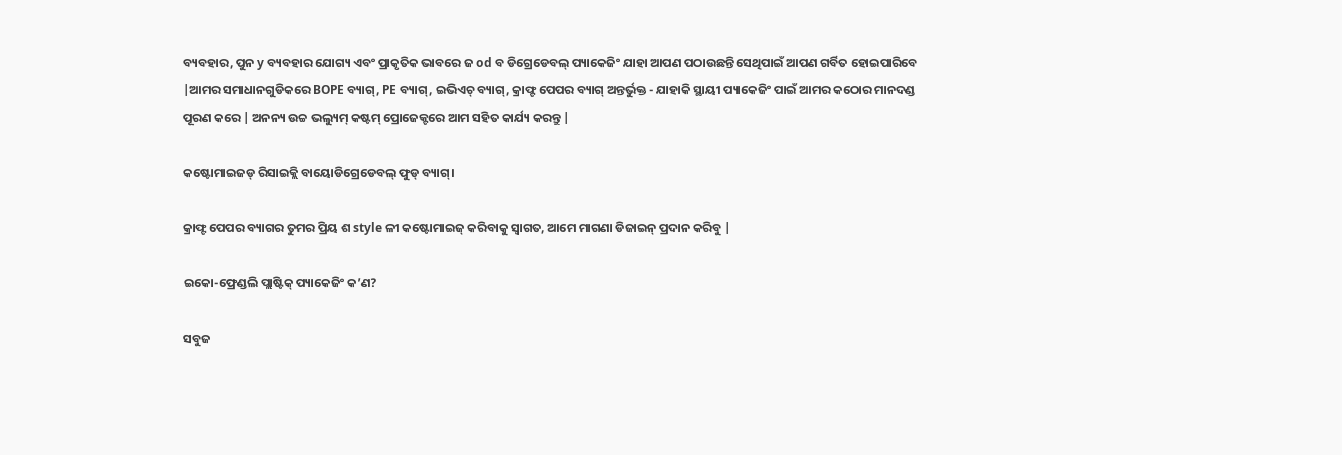ବ୍ୟବହାର, ପୁନ y ବ୍ୟବହାର ଯୋଗ୍ୟ ଏବଂ ପ୍ରାକୃତିକ ଭାବରେ ଜ od ବ ଡିଗ୍ରେଡେବଲ୍ ପ୍ୟାକେଜିଂ ଯାହା ଆପଣ ପଠାଉଛନ୍ତି ସେଥିପାଇଁ ଆପଣ ଗର୍ବିତ ହୋଇପାରିବେ |ଆମର ସମାଧାନଗୁଡିକରେ BOPE ବ୍ୟାଗ୍, PE ବ୍ୟାଗ୍, ଇଭିଏଚ୍ ବ୍ୟାଗ୍, କ୍ରାଫ୍ଟ ପେପର ବ୍ୟାଗ୍ ଅନ୍ତର୍ଭୁକ୍ତ - ଯାହାକି ସ୍ଥାୟୀ ପ୍ୟାକେଜିଂ ପାଇଁ ଆମର କଠୋର ମାନଦଣ୍ଡ ପୂରଣ କରେ | ଅନନ୍ୟ ଉଚ୍ଚ ଭଲ୍ୟୁମ୍ କଷ୍ଟମ୍ ପ୍ରୋଜେକ୍ଟରେ ଆମ ସହିତ କାର୍ଯ୍ୟ କରନ୍ତୁ |

କଷ୍ଟୋମାଇଜଡ୍ ରିସାଇକ୍ଲି ବାୟୋଡିଗ୍ରେଡେବଲ୍ ଫୁଡ୍ ବ୍ୟାଗ୍।

କ୍ରାଫ୍ଟ ପେପର ବ୍ୟାଗର ତୁମର ପ୍ରିୟ ଶ style ଳୀ କଷ୍ଟୋମାଇଜ୍ କରିବାକୁ ସ୍ୱାଗତ, ଆମେ ମାଗଣା ଡିଜାଇନ୍ ପ୍ରଦାନ କରିବୁ |

ଇକୋ-ଫ୍ରେଣ୍ଡଲି ପ୍ଲାଷ୍ଟିକ୍ ପ୍ୟାକେଜିଂ କ’ଣ?

ସବୁଜ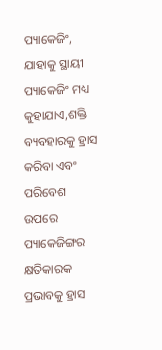ପ୍ୟାକେଜିଂ, ଯାହାକୁ ସ୍ଥାୟୀ ପ୍ୟାକେଜିଂ ମଧ୍ୟ କୁହାଯାଏ,ଶକ୍ତି ବ୍ୟବହାରକୁ ହ୍ରାସ କରିବା ଏବଂ ପରିବେଶ ଉପରେ ପ୍ୟାକେଜିଙ୍ଗର କ୍ଷତିକାରକ ପ୍ରଭାବକୁ ହ୍ରାସ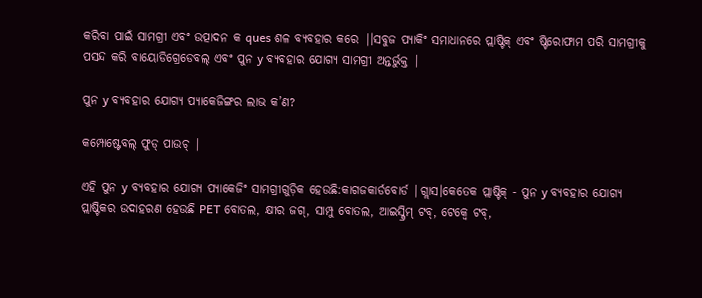କରିବା ପାଇଁ ସାମଗ୍ରୀ ଏବଂ ଉତ୍ପାଦନ କ ques ଶଳ ବ୍ୟବହାର କରେ |।ସବୁଜ ପ୍ୟାକିଂ ସମାଧାନରେ ପ୍ଲାଷ୍ଟିକ୍ ଏବଂ ଷ୍ଟିରୋଫାମ ପରି ସାମଗ୍ରୀକୁ ପସନ୍ଦ କରି ବାୟୋଡିଗ୍ରେଡେବଲ୍ ଏବଂ ପୁନ y ବ୍ୟବହାର ଯୋଗ୍ୟ ସାମଗ୍ରୀ ଅନ୍ତର୍ଭୁକ୍ତ |

ପୁନ y ବ୍ୟବହାର ଯୋଗ୍ୟ ପ୍ୟାକେଜିଙ୍ଗର ଲାଭ କ’ଣ?

କମ୍ପୋଷ୍ଟେବଲ୍ ଫୁଡ୍ ପାଉଚ୍ |

ଏହି ପୁନ y ବ୍ୟବହାର ଯୋଗ୍ୟ ପ୍ୟାକେଜିଂ ସାମଗ୍ରୀଗୁଡ଼ିକ ହେଉଛି:କାଗଜକାର୍ଡବୋର୍ଡ |ଗ୍ଲାସ।କେତେକ ପ୍ଲାଷ୍ଟିକ୍ - ପୁନ y ବ୍ୟବହାର ଯୋଗ୍ୟ ପ୍ଲାଷ୍ଟିକର ଉଦାହରଣ ହେଉଛି PET ବୋତଲ, କ୍ଷୀର ଜଗ୍, ସାମ୍ପୁ ବୋତଲ, ଆଇସ୍କ୍ରିମ୍ ଟବ୍, ଟେକ୍ୱେ ଟବ୍,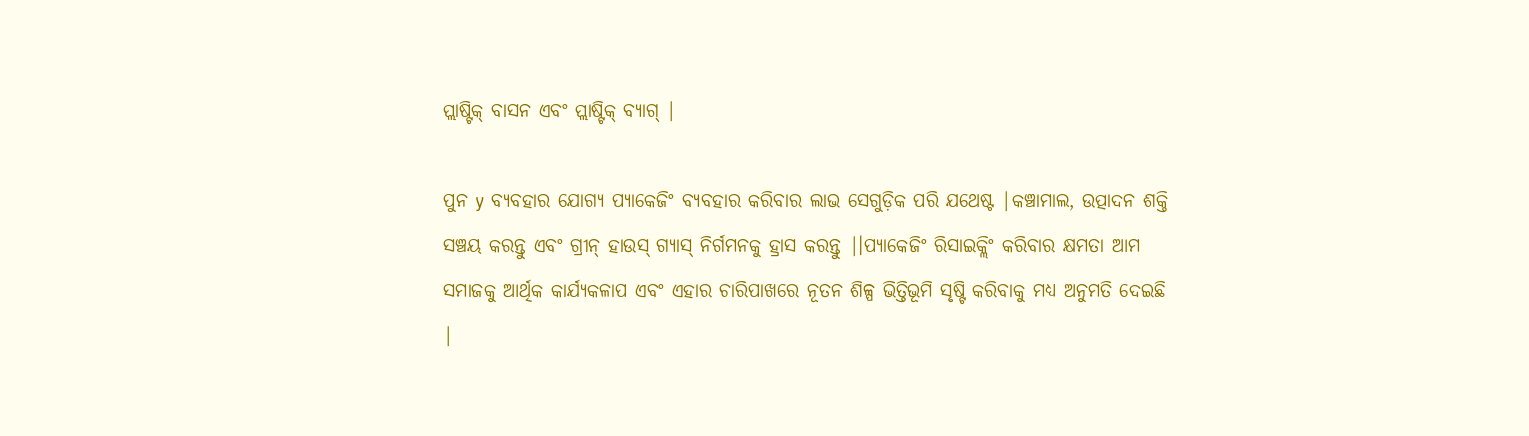ପ୍ଲାଷ୍ଟିକ୍ ବାସନ ଏବଂ ପ୍ଲାଷ୍ଟିକ୍ ବ୍ୟାଗ୍ |

ପୁନ y ବ୍ୟବହାର ଯୋଗ୍ୟ ପ୍ୟାକେଜିଂ ବ୍ୟବହାର କରିବାର ଲାଭ ସେଗୁଡ଼ିକ ପରି ଯଥେଷ୍ଟ |କଞ୍ଚାମାଲ, ଉତ୍ପାଦନ ଶକ୍ତି ସଞ୍ଚୟ କରନ୍ତୁ ଏବଂ ଗ୍ରୀନ୍ ହାଉସ୍ ଗ୍ୟାସ୍ ନିର୍ଗମନକୁ ହ୍ରାସ କରନ୍ତୁ |।ପ୍ୟାକେଜିଂ ରିସାଇକ୍ଲିଂ କରିବାର କ୍ଷମତା ଆମ ସମାଜକୁ ଆର୍ଥିକ କାର୍ଯ୍ୟକଳାପ ଏବଂ ଏହାର ଚାରିପାଖରେ ନୂତନ ଶିଳ୍ପ ଭିତ୍ତିଭୂମି ସୃଷ୍ଟି କରିବାକୁ ମଧ୍ୟ ଅନୁମତି ଦେଇଛି |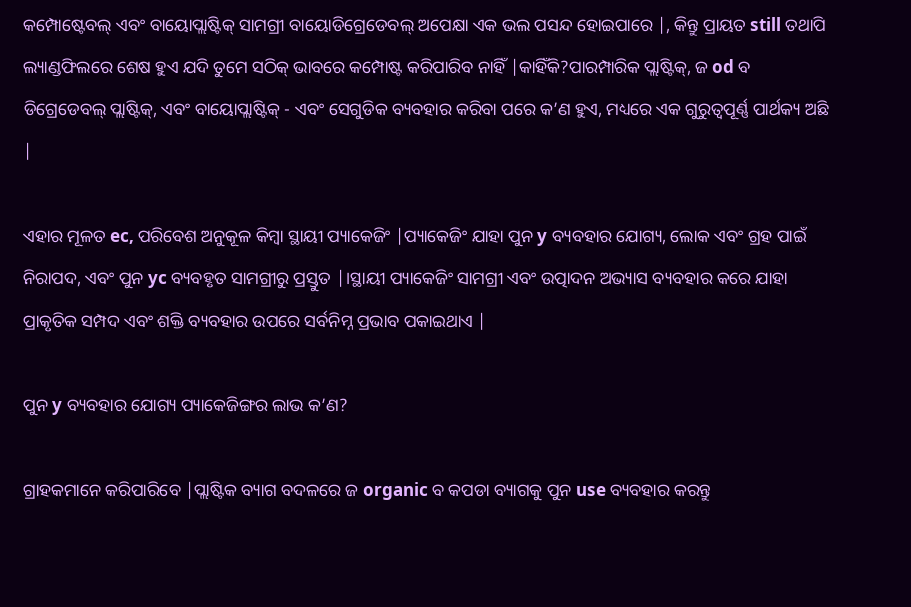କମ୍ପୋଷ୍ଟେବଲ୍ ଏବଂ ବାୟୋପ୍ଲାଷ୍ଟିକ୍ ସାମଗ୍ରୀ ବାୟୋଡିଗ୍ରେଡେବଲ୍ ଅପେକ୍ଷା ଏକ ଭଲ ପସନ୍ଦ ହୋଇପାରେ |, କିନ୍ତୁ ପ୍ରାୟତ still ତଥାପି ଲ୍ୟାଣ୍ଡଫିଲରେ ଶେଷ ହୁଏ ଯଦି ତୁମେ ସଠିକ୍ ଭାବରେ କମ୍ପୋଷ୍ଟ କରିପାରିବ ନାହିଁ |କାହିଁକି?ପାରମ୍ପାରିକ ପ୍ଲାଷ୍ଟିକ୍, ଜ od ବ ଡିଗ୍ରେଡେବଲ୍ ପ୍ଲାଷ୍ଟିକ୍, ଏବଂ ବାୟୋପ୍ଲାଷ୍ଟିକ୍ - ଏବଂ ସେଗୁଡିକ ବ୍ୟବହାର କରିବା ପରେ କ’ଣ ହୁଏ, ମଧ୍ୟରେ ଏକ ଗୁରୁତ୍ୱପୂର୍ଣ୍ଣ ପାର୍ଥକ୍ୟ ଅଛି |

ଏହାର ମୂଳତ ec, ପରିବେଶ ଅନୁକୂଳ କିମ୍ବା ସ୍ଥାୟୀ ପ୍ୟାକେଜିଂ |ପ୍ୟାକେଜିଂ ଯାହା ପୁନ y ବ୍ୟବହାର ଯୋଗ୍ୟ, ଲୋକ ଏବଂ ଗ୍ରହ ପାଇଁ ନିରାପଦ, ଏବଂ ପୁନ yc ବ୍ୟବହୃତ ସାମଗ୍ରୀରୁ ପ୍ରସ୍ତୁତ |।ସ୍ଥାୟୀ ପ୍ୟାକେଜିଂ ସାମଗ୍ରୀ ଏବଂ ଉତ୍ପାଦନ ଅଭ୍ୟାସ ବ୍ୟବହାର କରେ ଯାହା ପ୍ରାକୃତିକ ସମ୍ପଦ ଏବଂ ଶକ୍ତି ବ୍ୟବହାର ଉପରେ ସର୍ବନିମ୍ନ ପ୍ରଭାବ ପକାଇଥାଏ |

ପୁନ y ବ୍ୟବହାର ଯୋଗ୍ୟ ପ୍ୟାକେଜିଙ୍ଗର ଲାଭ କ’ଣ?

ଗ୍ରାହକମାନେ କରିପାରିବେ |ପ୍ଲାଷ୍ଟିକ ବ୍ୟାଗ ବଦଳରେ ଜ organic ବ କପଡା ବ୍ୟାଗକୁ ପୁନ use ବ୍ୟବହାର କରନ୍ତୁ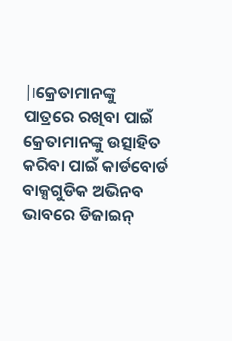|।କ୍ରେତାମାନଙ୍କୁ ପାତ୍ରରେ ରଖିବା ପାଇଁ କ୍ରେତାମାନଙ୍କୁ ଉତ୍ସାହିତ କରିବା ପାଇଁ କାର୍ଡବୋର୍ଡ ବାକ୍ସଗୁଡିକ ଅଭିନବ ଭାବରେ ଡିଜାଇନ୍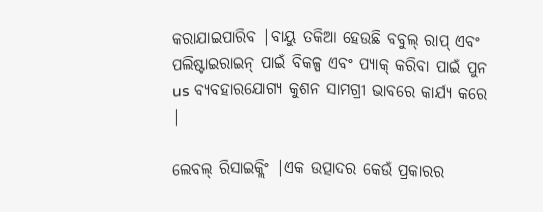କରାଯାଇପାରିବ |ବାୟୁ ତକିଆ ହେଉଛି ବବୁଲ୍ ରାପ୍ ଏବଂ ପଲିଷ୍ଟାଇରାଇନ୍ ପାଇଁ ବିକଳ୍ପ ଏବଂ ପ୍ୟାକ୍ କରିବା ପାଇଁ ପୁନ us ବ୍ୟବହାରଯୋଗ୍ୟ କୁଶନ ସାମଗ୍ରୀ ଭାବରେ କାର୍ଯ୍ୟ କରେ |

ଲେବଲ୍ ରିସାଇକ୍ଲିଂ |ଏକ ଉତ୍ପାଦର କେଉଁ ପ୍ରକାରର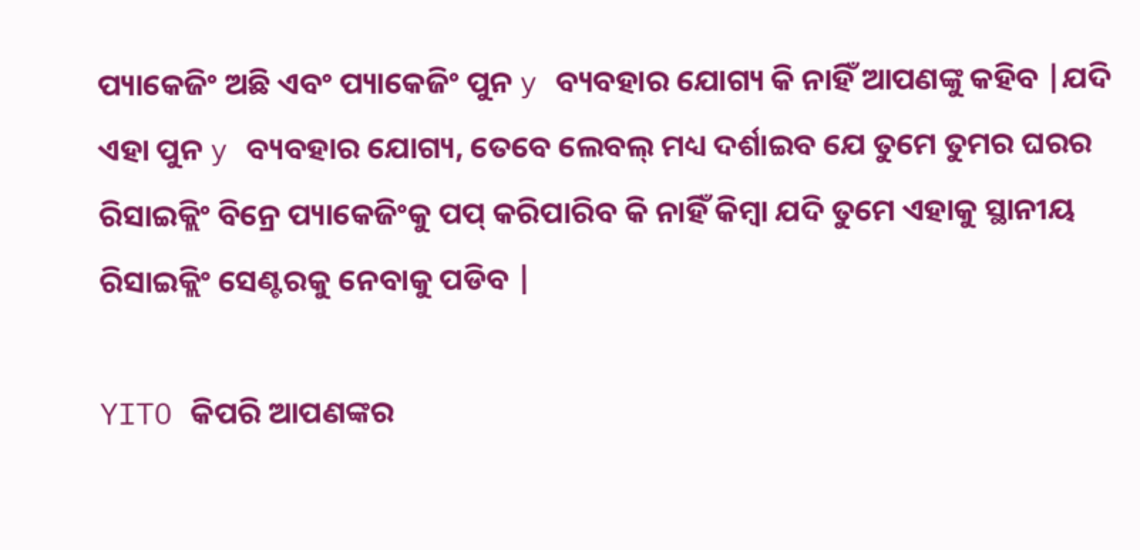ପ୍ୟାକେଜିଂ ଅଛି ଏବଂ ପ୍ୟାକେଜିଂ ପୁନ y ବ୍ୟବହାର ଯୋଗ୍ୟ କି ନାହିଁ ଆପଣଙ୍କୁ କହିବ |ଯଦି ଏହା ପୁନ y ବ୍ୟବହାର ଯୋଗ୍ୟ, ତେବେ ଲେବଲ୍ ମଧ୍ୟ ଦର୍ଶାଇବ ଯେ ତୁମେ ତୁମର ଘରର ରିସାଇକ୍ଲିଂ ବିନ୍ରେ ପ୍ୟାକେଜିଂକୁ ପପ୍ କରିପାରିବ କି ନାହିଁ କିମ୍ବା ଯଦି ତୁମେ ଏହାକୁ ସ୍ଥାନୀୟ ରିସାଇକ୍ଲିଂ ସେଣ୍ଟରକୁ ନେବାକୁ ପଡିବ |

YITO କିପରି ଆପଣଙ୍କର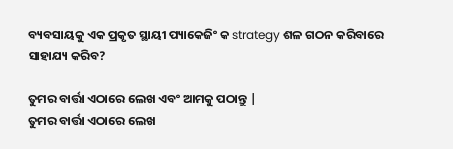ବ୍ୟବସାୟକୁ ଏକ ପ୍ରକୃତ ସ୍ଥାୟୀ ପ୍ୟାକେଜିଂ କ strategy ଶଳ ଗଠନ କରିବାରେ ସାହାଯ୍ୟ କରିବ?

ତୁମର ବାର୍ତ୍ତା ଏଠାରେ ଲେଖ ଏବଂ ଆମକୁ ପଠାନ୍ତୁ |
ତୁମର ବାର୍ତ୍ତା ଏଠାରେ ଲେଖ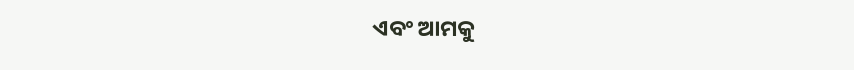ଏବଂ ଆମକୁ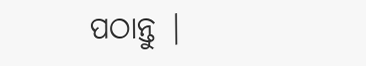ପଠାନ୍ତୁ |